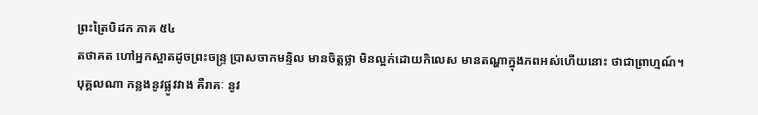ព្រះត្រៃបិដក ភាគ ៥៤
តថាគត ហៅអ្នកស្អាតដូចព្រះចន្ទ្រ ប្រាសចាកមន្ទិល មានចិត្តថ្លា មិនល្អក់ដោយកិលេស មានតណ្ហាក្នុងភពអស់ហើយនោះ ថាជាព្រាហ្មណ៍។
បុគ្គលណា កន្លងនូវផ្លូវវាង គឺរាគៈ នូវ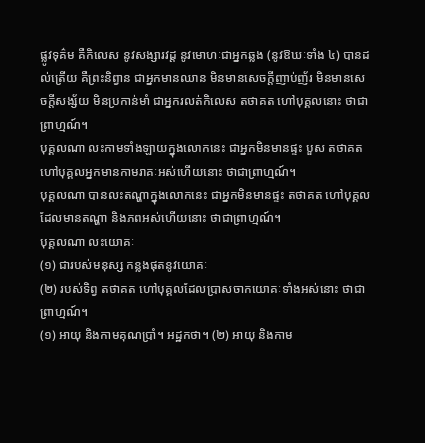ផ្លូវទុគ៌ម គឺកិលេស នូវសង្សារវដ្ត នូវមោហៈជាអ្នកឆ្លង (នូវឱឃៈទាំង ៤) បានដល់ត្រើយ គឺព្រះនិព្វាន ជាអ្នកមានឈាន មិនមានសេចក្តីញាប់ញ័រ មិនមានសេចក្តីសង្ស័យ មិនប្រកាន់មាំ ជាអ្នករលត់កិលេស តថាគត ហៅបុគ្គលនោះ ថាជាព្រាហ្មណ៍។
បុគ្គលណា លះកាមទាំងឡាយក្នុងលោកនេះ ជាអ្នកមិនមានផ្ទះ បួស តថាគត ហៅបុគ្គលអ្នកមានកាមរាគៈអស់ហើយនោះ ថាជាព្រាហ្មណ៍។
បុគ្គលណា បានលះតណ្ហាក្នុងលោកនេះ ជាអ្នកមិនមានផ្ទះ តថាគត ហៅបុគ្គលដែលមានតណ្ហា និងភពអស់ហើយនោះ ថាជាព្រាហ្មណ៍។
បុគ្គលណា លះយោគៈ
(១) ជារបស់មនុស្ស កន្លងផុតនូវយោគៈ
(២) របស់ទិព្វ តថាគត ហៅបុគ្គលដែលប្រាសចាកយោគៈទាំងអស់នោះ ថាជាព្រាហ្មណ៍។
(១) អាយុ និងកាមគុណប្រាំ។ អដ្ឋកថា។ (២) អាយុ និងកាម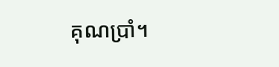គុណប្រាំ។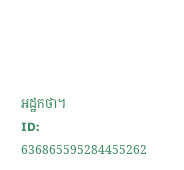អដ្ឋកថា។
ID: 636865595284455262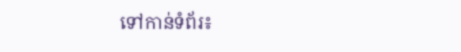ទៅកាន់ទំព័រ៖